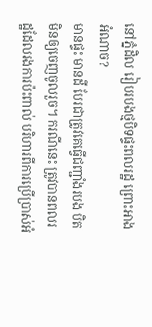នៅភ្នំដិល រៀបរបងថ្មបិទផ្ទះពលរដ្ឋ ព្រោះអាងអំណាច?
មានផ្ទះ មានដី បែរជាត្រូវគេធ្វើជញ្ជាំងរបង បិតមិនឲ្យចេញចូលរួច។ ករណីនេះ ត្រូវបានពលរដ្ឋដែលរងការប៉ះពាល់ បរិហារពីការប្រើប្រាស់អំ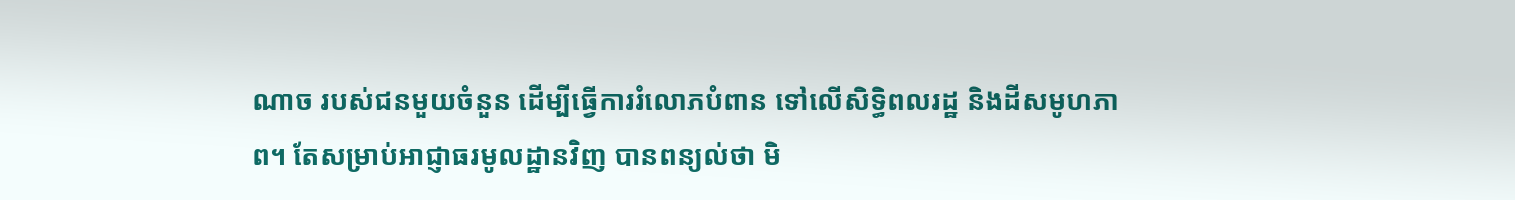ណាច របស់ជនមួយចំនួន ដើម្បីធ្វើការរំលោភបំពាន ទៅលើសិទ្ធិពលរដ្ឋ និងដីសមូហភាព។ តែសម្រាប់អាជ្ញាធរមូលដ្ឋានវិញ បានពន្យល់ថា មិ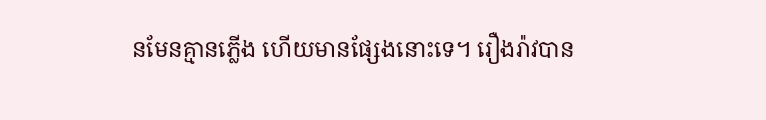នមែនគ្មានភ្លើង ហើយមានផ្សែងនោះទេ។ រឿងរ៉ាវបាន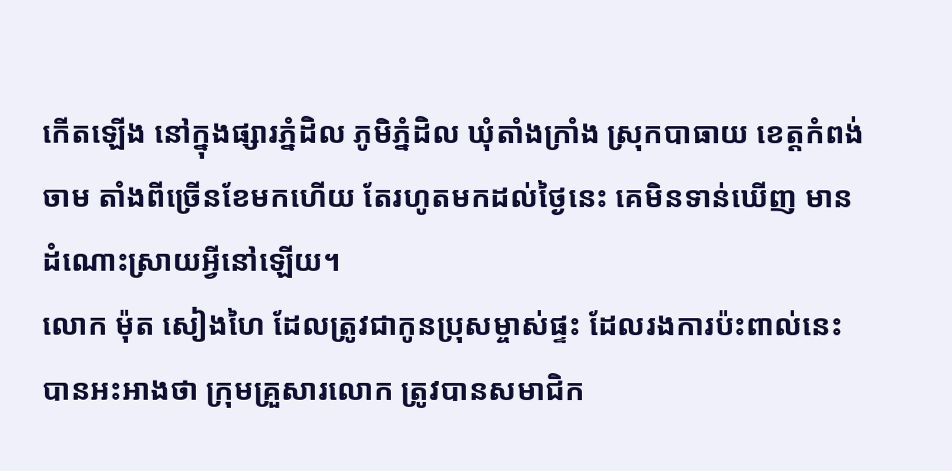កើតឡើង នៅក្នុងផ្សារភ្នំដិល ភូមិភ្នំដិល ឃុំតាំងក្រាំង ស្រុកបាធាយ ខេត្ដកំពង់ចាម តាំងពីច្រើនខែមកហើយ តែរហូតមកដល់ថ្ងៃនេះ គេមិនទាន់ឃើញ មានដំណោះស្រាយអ្វីនៅឡើយ។
លោក ម៉ុត សៀងហៃ ដែលត្រូវជាកូនប្រុសម្ចាស់ផ្ទះ ដែលរងការប៉ះពាល់នេះ បានអះអាងថា ក្រុមគ្រួសារលោក ត្រូវបានសមាជិក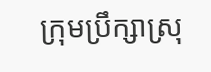ក្រុមប្រឹក្សាស្រុ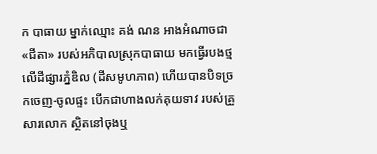ក បាធាយ ម្នាក់ឈ្មោះ គង់ ណន អាងអំណាចជា«ជីតា» របស់អភិបាលស្រុកបាធាយ មកធ្វើរបងថ្ម លើដីផ្សារភ្នំឌិល (ដីសមូហភាព) ហើយបានបិទច្រកចេញ-ចូលផ្ទះ បើកជាហាងលក់គុយទាវ របស់គ្រួសារលោក ស្ថិតនៅចុងឬ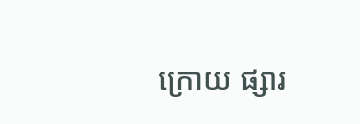ក្រោយ ផ្សារ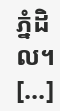ភ្នំដិល។
[...]